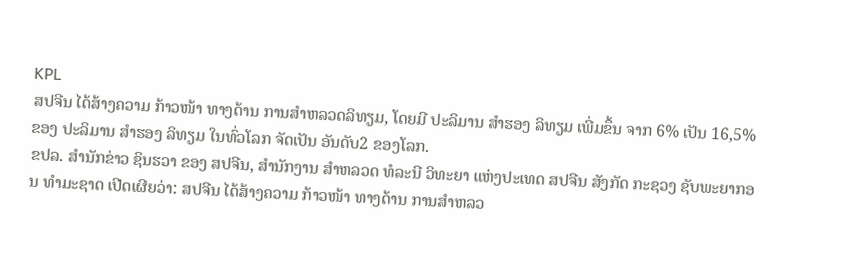KPL
ສປຈີນ ໄດ້ສ້າງຄວາມ ກ້າວໜ້າ ທາງດ້ານ ການສຳຫລວດລິທຽມ, ໂດຍມີ ປະລິມານ ສຳຮອງ ລິທຽມ ເພີ່ມຂຶ້ນ ຈາກ 6% ເປັນ 16,5% ຂອງ ປະລິມານ ສຳຮອງ ລິທຽມ ໃນທົ່ວໂລກ ຈັດເປັນ ອັນດັບ2 ຂອງໂລກ.
ຂປລ. ສຳນັກຂ່າວ ຊິນຮວາ ຂອງ ສປຈີນ, ສຳນັກງານ ສຳຫລວດ ທໍລະນີ ວິທະຍາ ແຫ່ງປະເທດ ສປຈີນ ສັງກັດ ກະຊວງ ຊັບພະຍາກອນ ທຳມະຊາດ ເປີດເຜີຍວ່າ: ສປຈີນ ໄດ້ສ້າງຄວາມ ກ້າວໜ້າ ທາງດ້ານ ການສຳຫລວ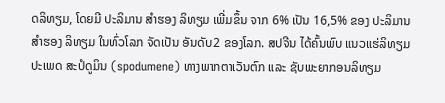ດລິທຽມ, ໂດຍມີ ປະລິມານ ສຳຮອງ ລິທຽມ ເພີ່ມຂຶ້ນ ຈາກ 6% ເປັນ 16,5% ຂອງ ປະລິມານ ສຳຮອງ ລິທຽມ ໃນທົ່ວໂລກ ຈັດເປັນ ອັນດັບ2 ຂອງໂລກ. ສປຈີນ ໄດ້ຄົ້ນພົບ ແນວແຮ່ລິທຽມ ປະເພດ ສະປໍດູມິນ (spodumene) ທາງພາກຕາເວັນຕົກ ແລະ ຊັບພະຍາກອນລິທຽມ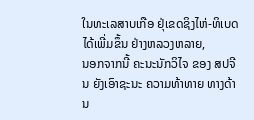ໃນທະເລສາບເກືອ ຢຸ່ເຂດຊິງໄຫ່-ທິເບດ ໄດ້ເພີ່ມຂຶ້ນ ຢ່າງຫລວງຫລາຍ,
ນອກຈາກນີ້ ຄະນະນັກວິໄຈ ຂອງ ສປຈີນ ຍັງເອົາຊະນະ ຄວາມທ້າທາຍ ທາງດ້ານ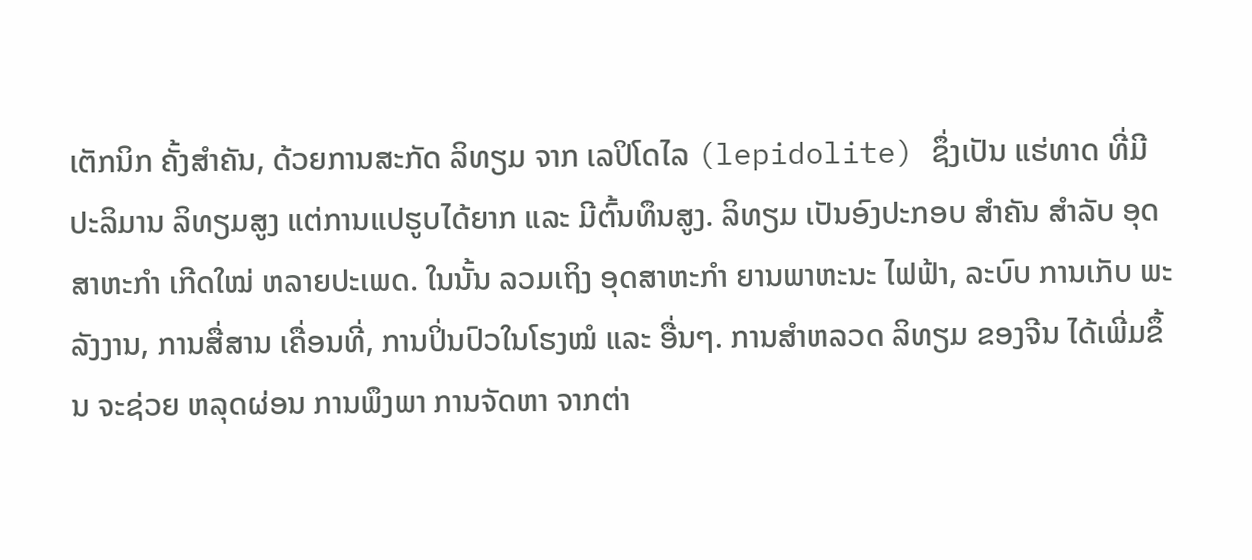ເຕັກນິກ ຄັ້ງສຳຄັນ, ດ້ວຍການສະກັດ ລິທຽມ ຈາກ ເລປິໂດໄລ (lepidolite) ຊຶ່ງເປັນ ແຮ່ທາດ ທີ່ມີ ປະລິມານ ລິທຽມສູງ ແຕ່ການແປຮູບໄດ້ຍາກ ແລະ ມີຕົ້ນທຶນສູງ. ລິທຽມ ເປັນອົງປະກອບ ສຳຄັນ ສຳລັບ ອຸດສາຫະກຳ ເກີດໃໝ່ ຫລາຍປະເພດ. ໃນນັ້ນ ລວມເຖິງ ອຸດສາຫະກຳ ຍານພາຫະນະ ໄຟຟ້າ, ລະບົບ ການເກັບ ພະລັງງານ, ການສື່ສານ ເຄື່ອນທີ່, ການປິ່ນປົວໃນໂຮງໝໍ ແລະ ອື່ນໆ. ການສຳຫລວດ ລິທຽມ ຂອງຈີນ ໄດ້ເພີ່ມຂຶ້ນ ຈະຊ່ວຍ ຫລຸດຜ່ອນ ການພຶງພາ ການຈັດຫາ ຈາກຕ່າ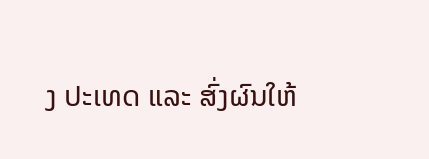ງ ປະເທດ ແລະ ສົ່ງຜົນໃຫ້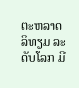ຕະຫລາດ ລິທຽມ ລະດັບໂລກ ມີ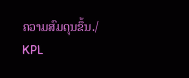ຄວາມສົມດຸນຂຶ້ນ./
KPL